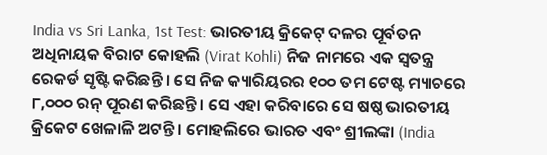India vs Sri Lanka, 1st Test: ଭାରତୀୟ କ୍ରିକେଟ୍ ଦଳର ପୂର୍ବତନ ଅଧିନାୟକ ବିରାଟ କୋହଲି (Virat Kohli) ନିଜ ନାମରେ ଏକ ସ୍ୱତନ୍ତ୍ର ରେକର୍ଡ ସୃଷ୍ଟି କରିଛନ୍ତି । ସେ ନିଜ କ୍ୟାରିୟରର ୧୦୦ ତମ ଟେଷ୍ଟ ମ୍ୟାଚରେ ୮,୦୦୦ ରନ୍ ପୂରଣ କରିଛନ୍ତି । ସେ ଏହା କରିବାରେ ସେ ଷଷ୍ଠ ଭାରତୀୟ କ୍ରିକେଟ ଖେଳାଳି ଅଟନ୍ତି । ମୋହଲିରେ ଭାରତ ଏବଂ ଶ୍ରୀଲଙ୍କା (India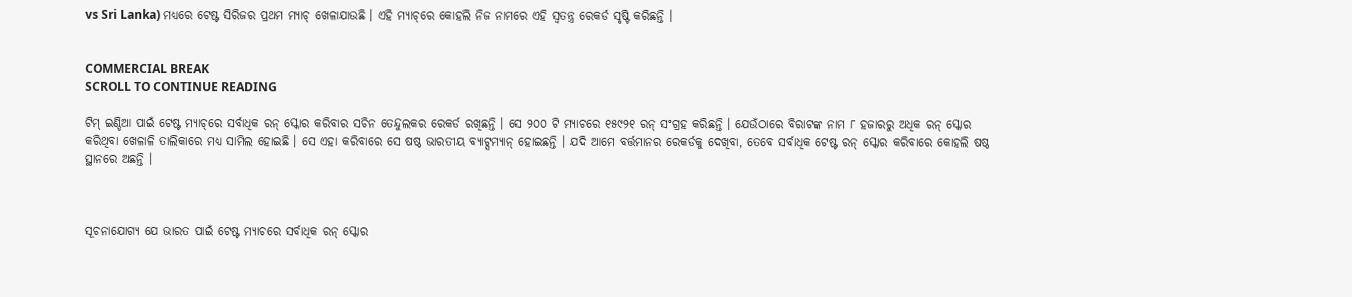vs Sri Lanka) ମଧ୍ୟରେ ଟେଷ୍ଟ ସିରିଜର ପ୍ରଥମ ମ୍ୟାଚ୍ ଖେଳାଯାଉଛି । ଏହି ମ୍ୟାଚ୍‌ରେ କୋହଲି ନିଜ ନାମରେ ଏହି ସ୍ୱତନ୍ତ୍ର ରେକର୍ଡ ସୃଷ୍ଟି କରିଛନ୍ତି ।


COMMERCIAL BREAK
SCROLL TO CONTINUE READING

ଟିମ୍ ଇଣ୍ଡିଆ ପାଇଁ ଟେଷ୍ଟ ମ୍ୟାଚ୍‌ରେ ସର୍ବାଧିକ ରନ୍‌ ସ୍କୋର କରିବାର ସଚିନ ତେନ୍ଦୁଲକର ରେକର୍ଡ ରଖିଛନ୍ତି । ସେ ୨୦୦ ଟି ମ୍ୟାଚରେ ୧୫୯୨୧ ରନ୍ ସଂଗ୍ରହ କରିଛନ୍ତି । ଯେଉଁଠାରେ ବିରାଟଙ୍କ ନାମ ୮ ହଜାରରୁ ଅଧିକ ରନ୍ ସ୍କୋର କରିଥିବା ଖେଳାଳି ତାଲିକାରେ ମଧ୍ୟ ସାମିଲ ହୋଇଛି । ସେ ଏହା କରିବାରେ ସେ ଷଷ୍ଠ ଭାରତୀୟ ବ୍ୟାଟ୍ସମ୍ୟାନ୍ ହୋଇଛନ୍ତି । ଯଦି ଆମେ ବର୍ତ୍ତମାନର ରେକର୍ଡକୁ ଦେଖିବା, ତେବେ ସର୍ବାଧିକ ଟେଷ୍ଟ ରନ୍ ସ୍କୋର କରିବାରେ କୋହଲି ଷଷ୍ଠ ସ୍ଥାନରେ ଅଛନ୍ତି ।



ସୂଚନାଯୋଗ୍ୟ ଯେ ଭାରତ ପାଇଁ ଟେଷ୍ଟ ମ୍ୟାଚରେ ସର୍ବାଧିକ ରନ୍ ସ୍କୋର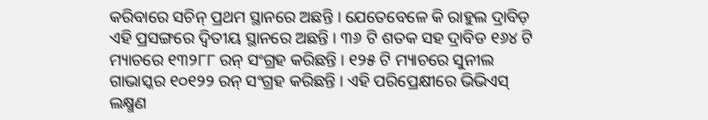କରିବାରେ ସଚିନ୍ ପ୍ରଥମ ସ୍ଥାନରେ ଅଛନ୍ତି । ଯେତେବେଳେ କି ରାହୁଲ ଦ୍ରାବିଡ଼ ଏହି ପ୍ରସଙ୍ଗରେ ଦ୍ୱିତୀୟ ସ୍ଥାନରେ ଅଛନ୍ତି । ୩୬ ଟି ଶତକ ସହ ଦ୍ରାବିଡ ୧୬୪ ଟି ମ୍ୟାଚରେ ୧୩୨୮୮ ରନ୍ ସଂଗ୍ରହ କରିଛନ୍ତି । ୧୨୫ ଟି ମ୍ୟାଚରେ ସୁନୀଲ ଗାଭାସ୍କର ୧୦୧୨୨ ରନ୍ ସଂଗ୍ରହ କରିଛନ୍ତି । ଏହି ପରିପ୍ରେକ୍ଷୀରେ ଭିଭିଏସ୍ ଲକ୍ଷ୍ମଣ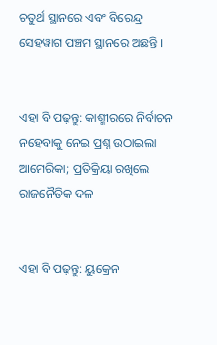ଚତୁର୍ଥ ସ୍ଥାନରେ ଏବଂ ବିରେନ୍ଦ୍ର ସେହୱାଗ ପଞ୍ଚମ ସ୍ଥାନରେ ଅଛନ୍ତି ।


ଏହା ବି ପଢ଼ନ୍ତୁ: କାଶ୍ମୀରରେ ନିର୍ବାଚନ ନହେବାକୁ ନେଇ ପ୍ରଶ୍ନ ଉଠାଇଲା ଆମେରିକା; ପ୍ରତିକ୍ରିୟା ରଖିଲେ ରାଜନୈତିକ ଦଳ


ଏହା ବି ପଢ଼ନ୍ତୁ: ୟୁକ୍ରେନ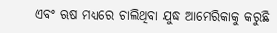ଏବଂ ଋଷ ମଧ୍ୟରେ ଚାଲିଥିବା ଯୁଦ୍ଧ ଆମେରିକାକୁ କରୁଛି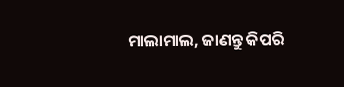ମାଲାମାଲ, ଜାଣନ୍ତୁ କିପରି